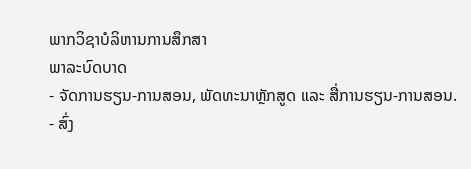ພາກວິຊາບໍລິຫານການສຶກສາ
ພາລະບົດບາດ
- ຈັດການຮຽນ-ການສອນ, ພັດທະນາຫຼັກສູດ ແລະ ສື່ການຮຽນ-ການສອນ.
- ສົ່ງ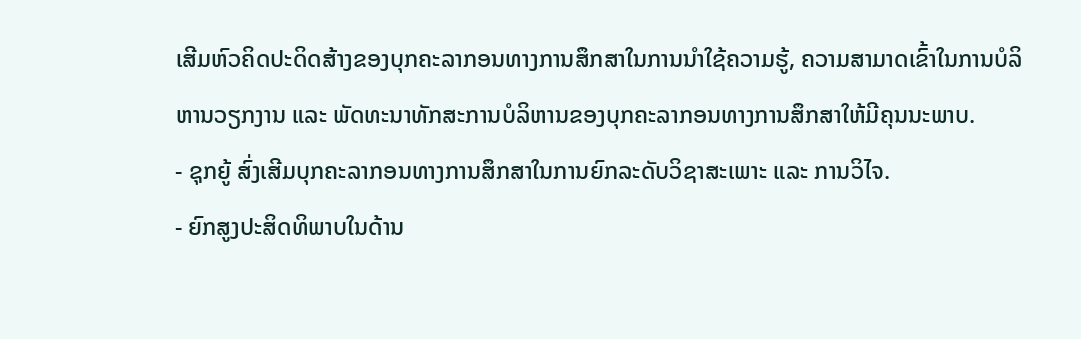ເສີມຫົວຄິດປະດິດສ້າງຂອງບຸກຄະລາກອນທາງການສຶກສາໃນການນຳໃຊ້ຄວາມຮູ້, ຄວາມສາມາດເຂົ້າໃນການບໍລິຫານວຽກງານ ແລະ ພັດທະນາທັກສະການບໍລິຫານຂອງບຸກຄະລາກອນທາງການສຶກສາໃຫ້ມີຄຸນນະພາບ.
- ຊຸກຍູ້ ສົ່ງເສີມບຸກຄະລາກອນທາງການສຶກສາໃນການຍົກລະດັບວິຊາສະເພາະ ແລະ ການວິໄຈ.
- ຍົກສູງປະສິດທິພາບໃນດ້ານ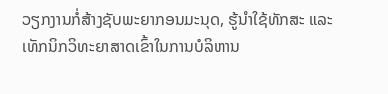ວຽກງານກໍ່ສ້າງຊັບພະຍາກອນມະນຸດ, ຮູ້ນຳໃຊ້ທັກສະ ແລະ ເທັກນິກວິທະຍາສາດເຂົ້າໃນການບໍລິຫານ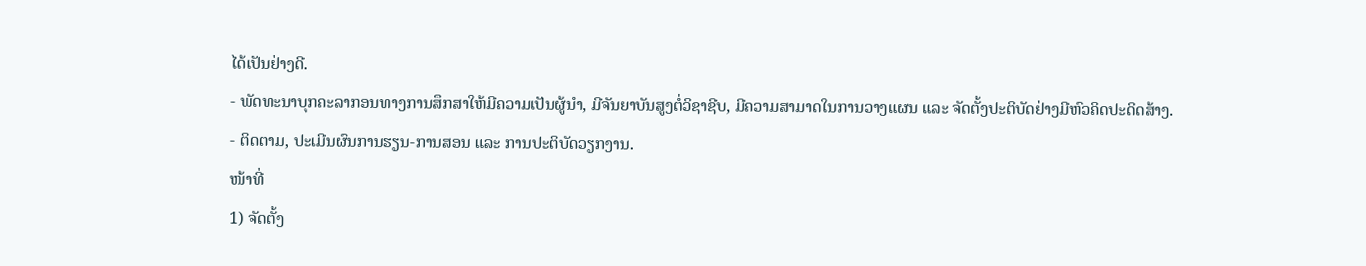ໄດ້ເປັນຢ່າງດີ.
- ພັດທະນາບຸກຄະລາກອນທາງການສຶກສາໃຫ້ມີຄວາມເປັນຜູ້ນຳ, ມີຈັນຍາບັນສູງຕໍ່ວິຊາຊີບ, ມີຄວາມສາມາດໃນການວາງແຜນ ແລະ ຈັດຕັ້ງປະຕິບັດຢ່າງມີຫົວຄິດປະດິດສ້າງ.
- ຕິດຕາມ, ປະເມີນຜົນການຮຽນ-ການສອນ ແລະ ການປະຕິບັດວຽກງານ.
ໜ້າທີ່
1) ຈັດຕັ້ງ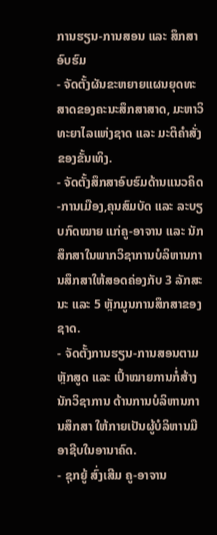ການຮຽນ-ການສອນ ແລະ ສຶກສາອົບຮົມ
- ຈັດຕັ້ງຜັນຂະຫຍາຍແຜນຍຸດທະສາດຂອງຄະນະສຶກສາສາດ, ມະຫາວິທະຍາໄລແຫ່ງຊາດ ແລະ ມະຕິຄໍາສັ່ງຂອງຂັ້ນເທິງ.
- ຈັດຕັ້ງສຶກສາອົບຮົມດ້ານແນວຄິດ-ການເມືອງ,ຄຸນສົມບັດ ແລະ ລະບຽບກົດໝາຍ ແກ່ຄູ-ອາຈານ ແລະ ນັກສຶກສາໃນພາກວິຊາການບໍລິຫານການສຶກສາໃຫ້ສອດຄ່ອງກັບ 3 ລັກສະນະ ແລະ 5 ຫຼັກມູນການສຶກສາຂອງຊາດ.
- ຈັດຕັ້ງການຮຽນ-ການສອນຕາມຫຼັກສູດ ແລະ ເປົ້າໝາຍການກໍ່ສ້າງນັກວິຊາການ ດ້ານການບໍລິຫານການສຶກສາ ໃຫ້ກາຍເປັນຜູ້ບໍລິຫານມືອາຊີບໃນອານາຄົດ.
- ຊຸກຍູ້ ສົ່ງເສີມ ຄູ-ອາຈານ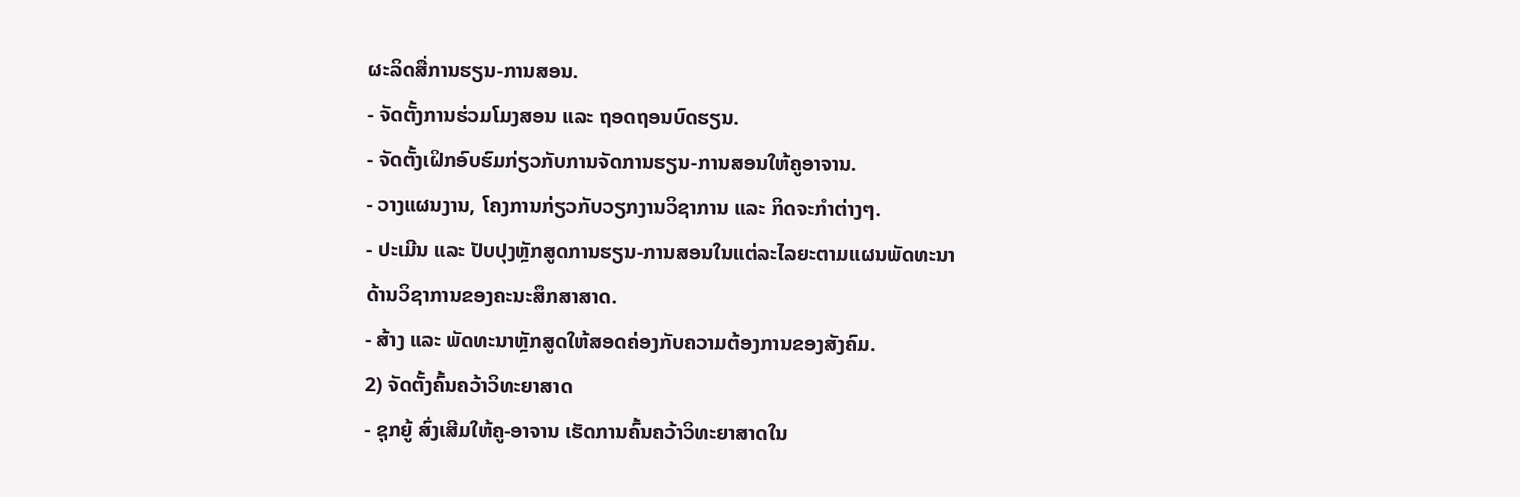ຜະລິດສື່ການຮຽນ-ການສອນ.
- ຈັດຕັ້ງການຮ່ວມໂມງສອນ ແລະ ຖອດຖອນບົດຮຽນ.
- ຈັດຕັ້ງເຝິກອົບຮົມກ່ຽວກັບການຈັດການຮຽນ-ການສອນໃຫ້ຄູອາຈານ.
- ວາງແຜນງານ, ໂຄງການກ່ຽວກັບວຽກງານວິຊາການ ແລະ ກິດຈະກຳຕ່າງໆ.
- ປະເມີນ ແລະ ປັບປຸງຫຼັກສູດການຮຽນ-ການສອນໃນແຕ່ລະໄລຍະຕາມແຜນພັດທະນາດ້ານວິຊາການຂອງຄະນະສຶກສາສາດ.
- ສ້າງ ແລະ ພັດທະນາຫຼັກສູດໃຫ້ສອດຄ່ອງກັບຄວາມຕ້ອງການຂອງສັງຄົມ.
2) ຈັດຕັ້ງຄົ້ນຄວ້າວິທະຍາສາດ
- ຊຸກຍູ້ ສົ່ງເສີມໃຫ້ຄູ-ອາຈານ ເຮັດການຄົ້ນຄວ້າວິທະຍາສາດໃນ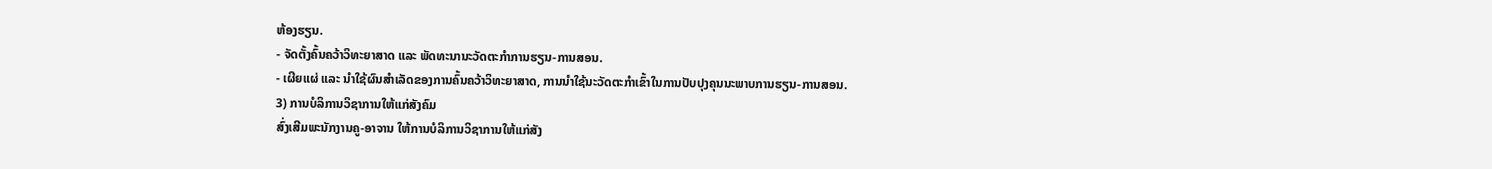ຫ້ອງຮຽນ.
- ຈັດຕັ້ງຄົ້ນຄວ້າວິທະຍາສາດ ແລະ ພັດທະນານະວັດຕະກຳການຮຽນ-ການສອນ.
- ເຜີຍແຜ່ ແລະ ນໍາໃຊ້ຜົນສໍາເລັດຂອງການຄົ້ນຄວ້າວິທະຍາສາດ, ການນຳໃຊ້ນະວັດຕະກຳເຂົ້າໃນການປັບປຸງຄຸນນະພາບການຮຽນ-ການສອນ.
3) ການບໍລິການວິຊາການໃຫ້ແກ່ສັງຄົມ
ສົ່ງເສີມພະນັກງານຄູ-ອາຈານ ໃຫ້ການບໍລິການວິຊາການໃຫ້ແກ່ສັງ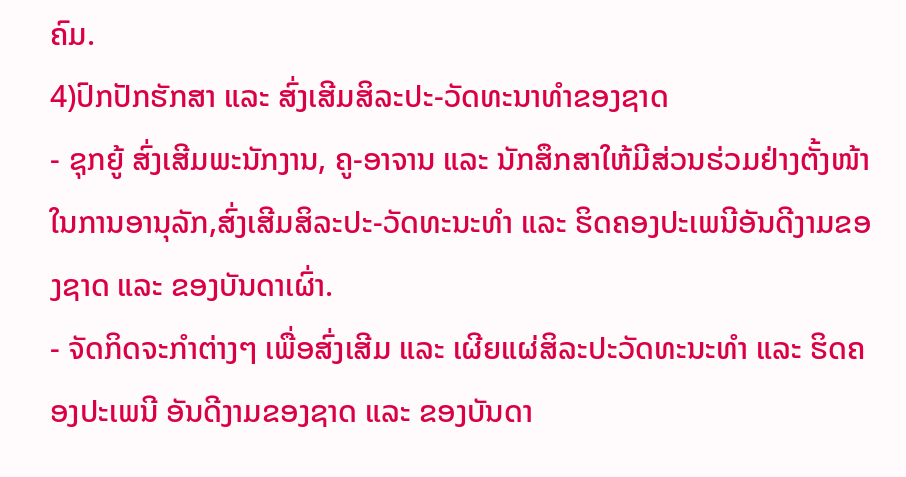ຄົມ.
4)ປົກປັກຮັກສາ ແລະ ສົ່ງເສີມສິລະປະ-ວັດທະນາທໍາຂອງຊາດ
- ຊຸກຍູ້ ສົ່ງເສີມພະນັກງານ, ຄູ-ອາຈານ ແລະ ນັກສຶກສາໃຫ້ມີສ່ວນຮ່ວມຢ່າງຕັ້ງໜ້າໃນການອານຸລັກ,ສົ່ງເສີມສິລະປະ-ວັດທະນະທໍາ ແລະ ຮິດຄອງປະເພນີອັນດີງາມຂອງຊາດ ແລະ ຂອງບັນດາເຜົ່າ.
- ຈັດກິດຈະກໍາຕ່າງໆ ເພື່ອສົ່ງເສີມ ແລະ ເຜີຍແຜ່ສິລະປະວັດທະນະທໍາ ແລະ ຮິດຄອງປະເພນີ ອັນດີງາມຂອງຊາດ ແລະ ຂອງບັນດາ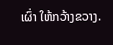ເຜົ່າ ໃຫ້ກວ້າງຂວາງ.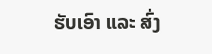ຮັບເອົາ ແລະ ສົ່ງ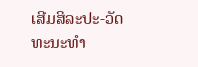ເສີມສິລະປະ-ວັດທະນະທໍາ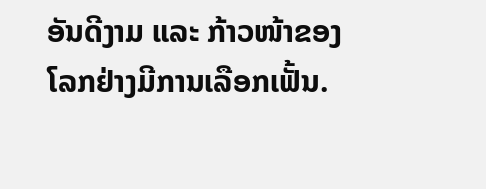ອັນດີງາມ ແລະ ກ້າວໜ້າຂອງໂລກຢ່າງມີການເລືອກເຟັ້ນ.